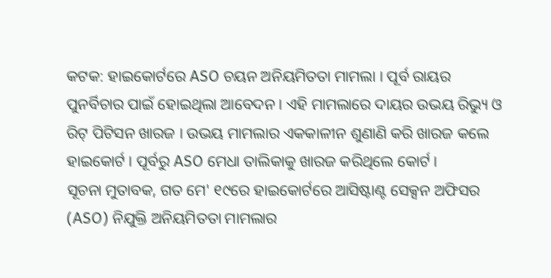କଟକ: ହାଇକୋର୍ଟରେ ASO ଚୟନ ଅନିୟମିତତା ମାମଲା । ପୂର୍ବ ରାୟର ପୁନର୍ବିଚାର ପାଇଁ ହୋଇଥିଲା ଆବେଦନ । ଏହି ମାମଲାରେ ଦାୟର ଉଭୟ ରିଭ୍ୟୁ ଓ ରିଟ୍ ପିଟିସନ ଖାରଜ । ଉଭୟ ମାମଲାର ଏକକାଳୀନ ଶୁଣାଣି କରି ଖାରଜ କଲେ ହାଇକୋର୍ଟ । ପୂର୍ବରୁ ASO ମେଧା ତାଲିକାକୁ ଖାରଜ କରିଥିଲେ କୋର୍ଟ ।
ସୂଚନା ମୁତାବକ, ଗତ ମେ' ୧୯ରେ ହାଇକୋର୍ଟରେ ଆସିଷ୍ଟାଣ୍ଟ ସେକ୍ସନ ଅଫିସର (ASO) ନିଯୁକ୍ତି ଅନିୟମିତତା ମାମଲାର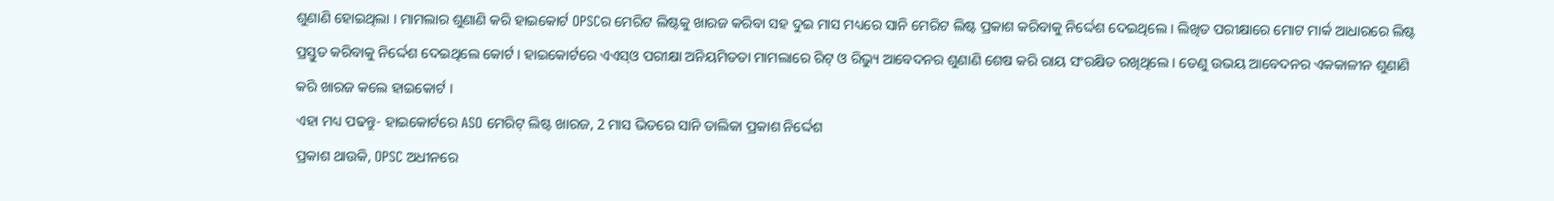ଶୁଣାଣି ହୋଇଥିଲା । ମାମଲାର ଶୁଣାଣି କରି ହାଇକୋର୍ଟ OPSCର ମେରିଟ ଲିଷ୍ଟକୁ ଖାରଜ କରିବା ସହ ଦୁଇ ମାସ ମଧ୍ୟରେ ସାନି ମେରିଟ ଲିଷ୍ଟ ପ୍ରକାଶ କରିବାକୁ ନିର୍ଦ୍ଦେଶ ଦେଇଥିଲେ । ଲିଖିତ ପରୀକ୍ଷାରେ ମୋଟ ମାର୍କ ଆଧାରରେ ଲିଷ୍ଟ ପ୍ରସ୍ତୁତ କରିବାକୁ ନିର୍ଦ୍ଦେଶ ଦେଇଥିଲେ କୋର୍ଟ । ହାଇକୋର୍ଟରେ ଏଏସ୍ଓ ପରୀକ୍ଷା ଅନିୟମିତତା ମାମଲାରେ ରିଟ୍ ଓ ରିଭ୍ୟୁ ଆବେଦନର ଶୁଣାଣି ଶେଷ କରି ରାୟ ସଂରକ୍ଷିତ ରଖିଥିଲେ । ତେଣୁ ଉଭୟ ଆବେଦନର ଏକକାଳୀନ ଶୁଣାଣି କରି ଖାରଜ କଲେ ହାଇକୋର୍ଟ ।
ଏହା ମଧ୍ୟ ପଢନ୍ତୁ- ହାଇକୋର୍ଟରେ ASO ମେରିଟ୍ ଲିଷ୍ଟ ଖାରଜ, 2 ମାସ ଭିତରେ ସାନି ତାଲିକା ପ୍ରକାଶ ନିର୍ଦ୍ଦେଶ
ପ୍ରକାଶ ଥାଉକି, OPSC ଅଧୀନରେ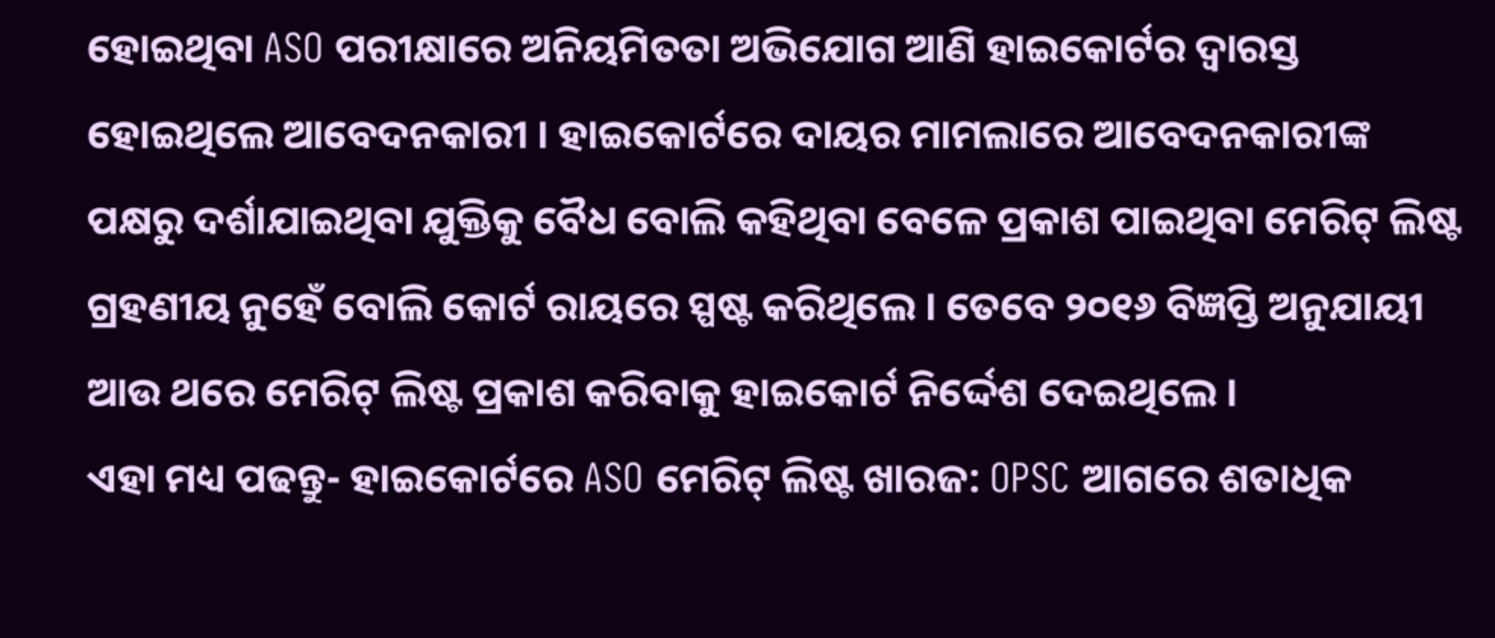ହୋଇଥିବା ASO ପରୀକ୍ଷାରେ ଅନିୟମିତତା ଅଭିଯୋଗ ଆଣି ହାଇକୋର୍ଟର ଦ୍ୱାରସ୍ତ ହୋଇଥିଲେ ଆବେଦନକାରୀ । ହାଇକୋର୍ଟରେ ଦାୟର ମାମଲାରେ ଆବେଦନକାରୀଙ୍କ ପକ୍ଷରୁ ଦର୍ଶାଯାଇଥିବା ଯୁକ୍ତିକୁ ବୈଧ ବୋଲି କହିଥିବା ବେଳେ ପ୍ରକାଶ ପାଇଥିବା ମେରିଟ୍ ଲିଷ୍ଟ ଗ୍ରହଣୀୟ ନୁହେଁ ବୋଲି କୋର୍ଟ ରାୟରେ ସ୍ପଷ୍ଟ କରିଥିଲେ । ତେବେ ୨୦୧୬ ବିଜ୍ଞପ୍ତି ଅନୁଯାୟୀ ଆଉ ଥରେ ମେରିଟ୍ ଲିଷ୍ଟ ପ୍ରକାଶ କରିବାକୁ ହାଇକୋର୍ଟ ନିର୍ଦ୍ଦେଶ ଦେଇଥିଲେ ।
ଏହା ମଧ୍ୟ ପଢନ୍ତୁ- ହାଇକୋର୍ଟରେ ASO ମେରିଟ୍ ଲିଷ୍ଟ ଖାରଜ: OPSC ଆଗରେ ଶତାଧିକ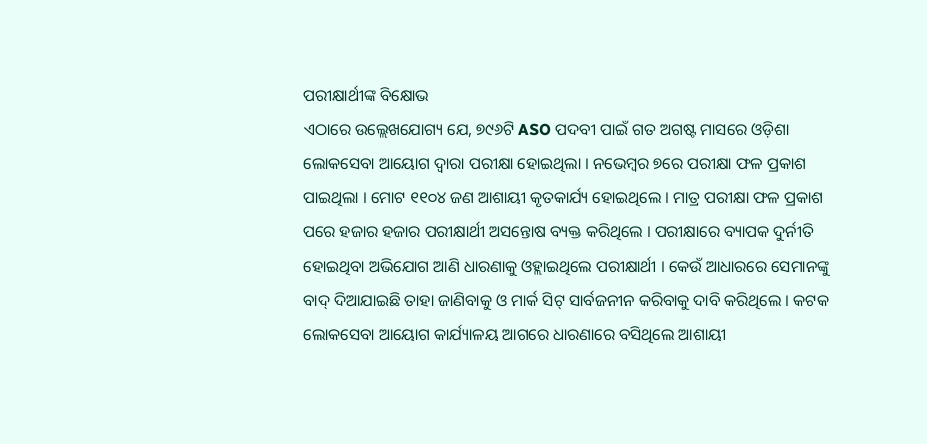ପରୀକ୍ଷାର୍ଥୀଙ୍କ ବିକ୍ଷୋଭ
ଏଠାରେ ଉଲ୍ଲେଖଯୋଗ୍ୟ ଯେ, ୭୯୬ଟି ASO ପଦବୀ ପାଇଁ ଗତ ଅଗଷ୍ଟ ମାସରେ ଓଡ଼ିଶା ଲୋକସେବା ଆୟୋଗ ଦ୍ବାରା ପରୀକ୍ଷା ହୋଇଥିଲା । ନଭେମ୍ବର ୭ରେ ପରୀକ୍ଷା ଫଳ ପ୍ରକାଶ ପାଇଥିଲା । ମୋଟ ୧୧୦୪ ଜଣ ଆଶାୟୀ କୃତକାର୍ଯ୍ୟ ହୋଇଥିଲେ । ମାତ୍ର ପରୀକ୍ଷା ଫଳ ପ୍ରକାଶ ପରେ ହଜାର ହଜାର ପରୀକ୍ଷାର୍ଥୀ ଅସନ୍ତୋଷ ବ୍ୟକ୍ତ କରିଥିଲେ । ପରୀକ୍ଷାରେ ବ୍ୟାପକ ଦୁର୍ନୀତି ହୋଇଥିବା ଅଭିଯୋଗ ଆଣି ଧାରଣାକୁ ଓହ୍ଲାଇଥିଲେ ପରୀକ୍ଷାର୍ଥୀ । କେଉଁ ଆଧାରରେ ସେମାନଙ୍କୁ ବାଦ୍ ଦିଆଯାଇଛି ତାହା ଜାଣିବାକୁ ଓ ମାର୍କ ସିଟ୍ ସାର୍ବଜନୀନ କରିବାକୁ ଦାବି କରିଥିଲେ । କଟକ ଲୋକସେବା ଆୟୋଗ କାର୍ଯ୍ୟାଳୟ ଆଗରେ ଧାରଣାରେ ବସିଥିଲେ ଆଶାୟୀ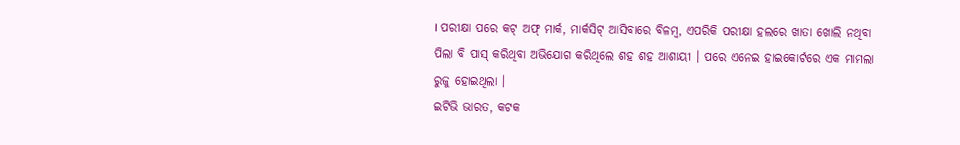। ପରୀକ୍ଷା ପରେ କଟ୍ ଅଫ୍ ମାର୍କ, ମାର୍କସିଟ୍ ଆସିବାରେ ବିଳମ୍ବ, ଏପରିକି ପରୀକ୍ଷା ହଲରେ ଖାତା ଖୋଲି ନଥିବା ପିଲା ବି ପାସ୍ କରିଥିବା ଅଭିଯୋଗ କରିଥିଲେ ଶହ ଶହ ଆଶାୟୀ । ପରେ ଏନେଇ ହାଇକୋର୍ଟରେ ଏକ ମାମଲା ରୁଜୁ ହୋଇଥିଲା ।
ଇଟିଭି ଭାରତ, କଟକ